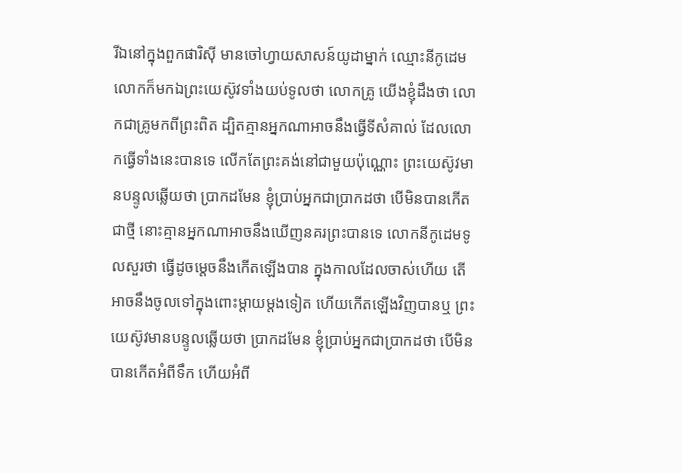រីឯនៅក្នុងពួកផារិស៊ី មានចៅហ្វាយសាសន៍យូដាម្នាក់ ឈ្មោះនីកូដេម លោកក៏មកឯព្រះយេស៊ូវទាំងយប់ទូលថា លោកគ្រូ យើងខ្ញុំដឹងថា លោកជាគ្រូមកពីព្រះពិត ដ្បិតគ្មានអ្នកណាអាចនឹងធ្វើទីសំគាល់ ដែលលោកធ្វើទាំងនេះបានទេ លើកតែព្រះគង់នៅជាមួយប៉ុណ្ណោះ ព្រះយេស៊ូវមានបន្ទូលឆ្លើយថា ប្រាកដមែន ខ្ញុំប្រាប់អ្នកជាប្រាកដថា បើមិនបានកើតជាថ្មី នោះគ្មានអ្នកណាអាចនឹងឃើញនគរព្រះបានទេ លោកនីកូដេមទូលសួរថា ធ្វើដូចម្តេចនឹងកើតឡើងបាន ក្នុងកាលដែលចាស់ហើយ តើអាចនឹងចូលទៅក្នុងពោះម្តាយម្តងទៀត ហើយកើតឡើងវិញបានឬ ព្រះយេស៊ូវមានបន្ទូលឆ្លើយថា ប្រាកដមែន ខ្ញុំប្រាប់អ្នកជាប្រាកដថា បើមិនបានកើតអំពីទឹក ហើយអំពី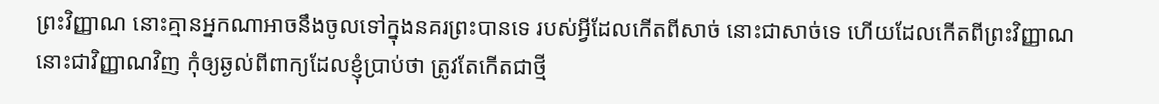ព្រះវិញ្ញាណ នោះគ្មានអ្នកណាអាចនឹងចូលទៅក្នុងនគរព្រះបានទេ របស់អ្វីដែលកើតពីសាច់ នោះជាសាច់ទេ ហើយដែលកើតពីព្រះវិញ្ញាណ នោះជាវិញ្ញាណវិញ កុំឲ្យឆ្ងល់ពីពាក្យដែលខ្ញុំប្រាប់ថា ត្រូវតែកើតជាថ្មី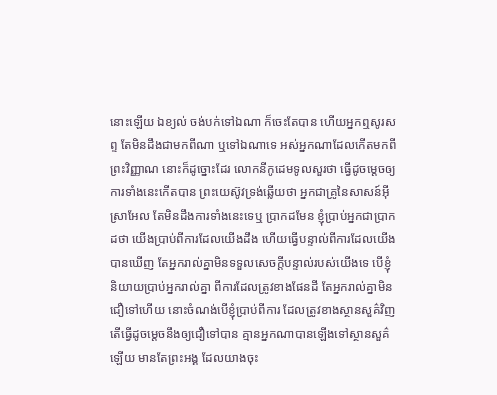នោះឡើយ ឯខ្យល់ ចង់បក់ទៅឯណា ក៏ចេះតែបាន ហើយអ្នកឮសូរសព្ទ តែមិនដឹងជាមកពីណា ឬទៅឯណាទេ អស់អ្នកណាដែលកើតមកពីព្រះវិញ្ញាណ នោះក៏ដូច្នោះដែរ លោកនីកូដេមទូលសួរថា ធ្វើដូចម្តេចឲ្យការទាំងនេះកើតបាន ព្រះយេស៊ូវទ្រង់ឆ្លើយថា អ្នកជាគ្រូនៃសាសន៍អ៊ីស្រាអែល តែមិនដឹងការទាំងនេះទេឬ ប្រាកដមែន ខ្ញុំប្រាប់អ្នកជាប្រាកដថា យើងប្រាប់ពីការដែលយើងដឹង ហើយធ្វើបន្ទាល់ពីការដែលយើងបានឃើញ តែអ្នករាល់គ្នាមិនទទួលសេចក្ដីបន្ទាល់របស់យើងទេ បើខ្ញុំនិយាយប្រាប់អ្នករាល់គ្នា ពីការដែលត្រូវខាងផែនដី តែអ្នករាល់គ្នាមិនជឿទៅហើយ នោះចំណង់បើខ្ញុំប្រាប់ពីការ ដែលត្រូវខាងស្ថានសួគ៌វិញ តើធ្វើដូចម្តេចនឹងឲ្យជឿទៅបាន គ្មានអ្នកណាបានឡើងទៅស្ថានសួគ៌ឡើយ មានតែព្រះអង្គ ដែលយាងចុះ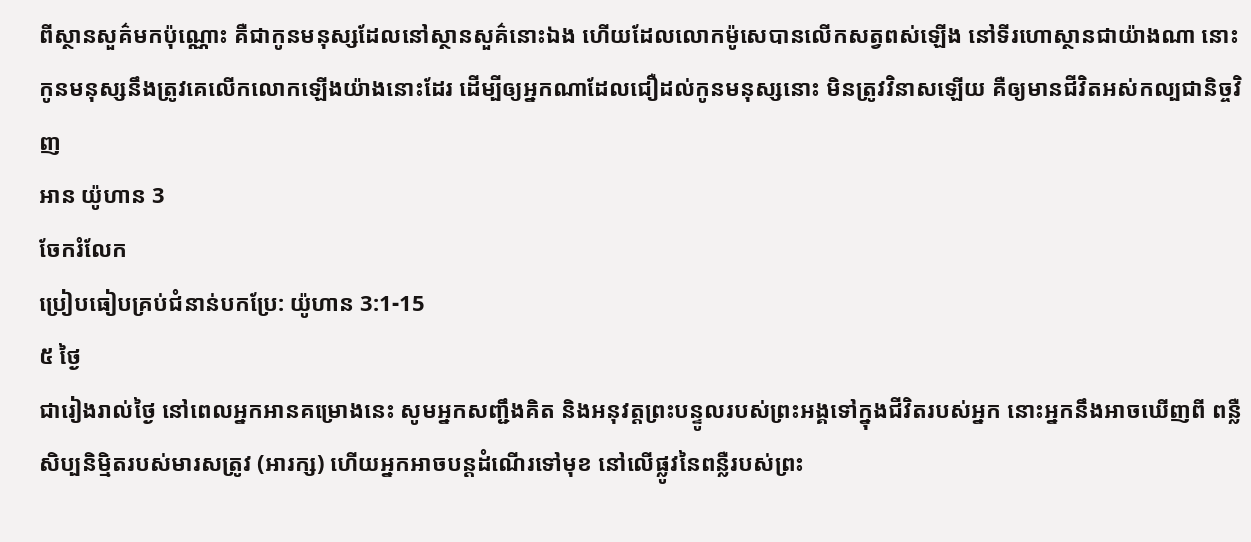ពីស្ថានសួគ៌មកប៉ុណ្ណោះ គឺជាកូនមនុស្សដែលនៅស្ថានសួគ៌នោះឯង ហើយដែលលោកម៉ូសេបានលើកសត្វពស់ឡើង នៅទីរហោស្ថានជាយ៉ាងណា នោះកូនមនុស្សនឹងត្រូវគេលើកលោកឡើងយ៉ាងនោះដែរ ដើម្បីឲ្យអ្នកណាដែលជឿដល់កូនមនុស្សនោះ មិនត្រូវវិនាសឡើយ គឺឲ្យមានជីវិតអស់កល្បជានិច្ចវិញ
អាន យ៉ូហាន 3
ចែករំលែក
ប្រៀបធៀបគ្រប់ជំនាន់បកប្រែ: យ៉ូហាន 3:1-15
៥ ថ្ងៃ
ជារៀងរាល់ថ្ងៃ នៅពេលអ្នកអានគម្រោងនេះ សូមអ្នកសញ្ជឹងគិត និងអនុវត្តព្រះបន្ទូលរបស់ព្រះអង្គទៅក្នុងជីវិតរបស់អ្នក នោះអ្នកនឹងអាចឃើញពី ពន្លឺសិប្បនិម្មិតរបស់មារសត្រូវ (អារក្ស) ហើយអ្នកអាចបន្តដំណើរទៅមុខ នៅលើផ្លូវនៃពន្លឺរបស់ព្រះ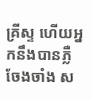គ្រីស្ទ ហើយអ្នកនឹងបានភ្លឺចែងចាំង ស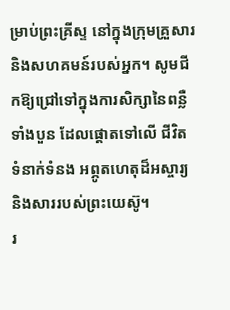ម្រាប់ព្រះគ្រីស្ទ នៅក្នុងក្រុមគ្រួសារ និងសហគមន៍របស់អ្នក។ សូមជីកឱ្យជ្រៅទៅក្នុងការសិក្សានៃពន្លឺទាំងបួន ដែលផ្តោតទៅលើ ជីវិត ទំនាក់ទំនង អព្ភូតហេតុដ៏អស្ចារ្យ និងសាររបស់ព្រះយេស៊ូ។
រ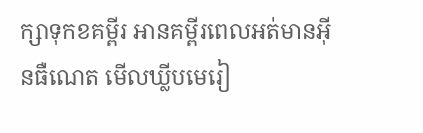ក្សាទុកខគម្ពីរ អានគម្ពីរពេលអត់មានអ៊ីនធឺណេត មើលឃ្លីបមេរៀ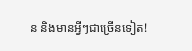ន និងមានអ្វីៗជាច្រើនទៀត!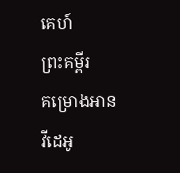គេហ៍
ព្រះគម្ពីរ
គម្រោងអាន
វីដេអូ